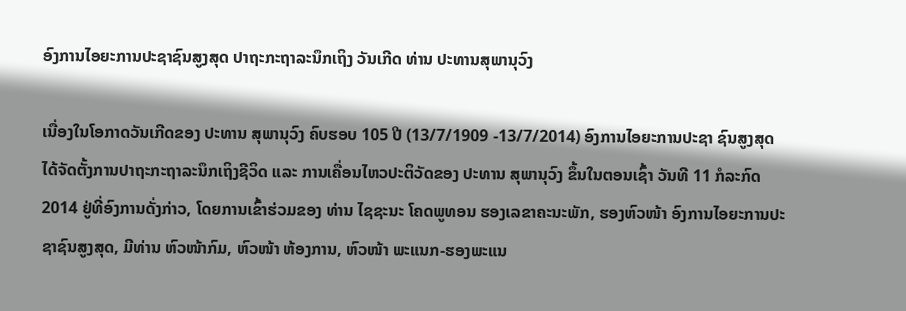ອົງການໄອຍະການປະຊາຊົນສູງສຸດ ປາຖະກະຖາລະນຶກເຖິງ ວັນເກີດ ທ່ານ ປະທານສຸພານຸວົງ

ເນື່ອງໃນໂອກາດວັນເກີດຂອງ ປະທານ ສຸພານຸວົງ ຄົບຮອບ 105 ປີ (13/7/1909 -13/7/2014) ອົງການໄອຍະການປະຊາ ຊົນສູງສຸດ ໄດ້ຈັດຕັ້ງການປາຖະກະຖາລະນຶກເຖິງຊີວິດ ແລະ ການເຄື່ອນໄຫວປະຕິວັດຂອງ ປະທານ ສຸພານຸວົງ ຂຶ້ນໃນຕອນເຊົ້າ ວັນທີ 11 ກໍລະກົດ 2014 ຢູ່ທີ່ອົງການດັ່ງກ່າວ, ໂດຍການເຂົ້າຮ່ວມຂອງ ທ່ານ ໄຊຊະນະ ໂຄດພູທອນ ຮອງເລຂາຄະນະພັກ, ຮອງຫົວໜ້າ ອົງການໄອຍະການປະຊາຊົນສູງສຸດ, ມີທ່ານ ຫົວໜ້າກົມ, ຫົວໜ້າ ຫ້ອງການ, ຫົວໜ້າ ພະແນກ-ຮອງພະແນ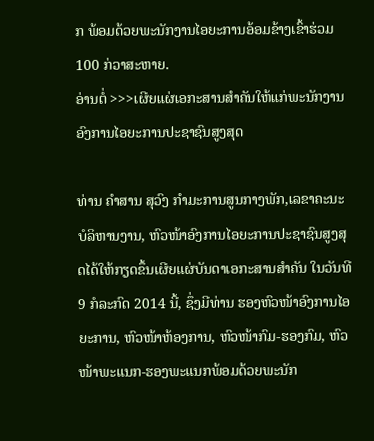ກ ພ້ອມດ້ວຍພະນັກງານໄອຍະການອ້ອມຂ້າງເຂົ້າຮ່ວມ 100 ກ່ວາສະຫາຍ.
ອ່ານຕໍ່ >>>ເຜີຍແຜ່ເອກະສານສຳຄັນໃຫ້ແກ່ພະນັກງານ ອົງການໄອຍະການປະຊາຊົນສູງສຸດ

ທ່ານ ຄຳສານ ສຸວົງ ກຳມະການສູນກາງພັກ,ເລຂາຄະນະບໍລິຫານງານ, ຫົວໜ້າອົງການໄອຍະການປະຊາຊົນສູງສຸດໄດ້ໃຫ້ກຽດຂຶ້ນເຜີຍແຜ່ບັນດາເອກະສານສຳຄັນ ໃນວັນທີ 9 ກໍລະກົດ 2014 ນີ້, ຊຶ່ງມີທ່ານ ຮອງຫົວໜ້າອົງການໄອຍະການ, ຫົວໜ້າຫ້ອງການ, ຫົວໜ້າກົມ-ຮອງກົມ, ຫົວໜ້າພະແນກ-ຮອງພະແນກພ້ອມດ້ວຍພະນັກ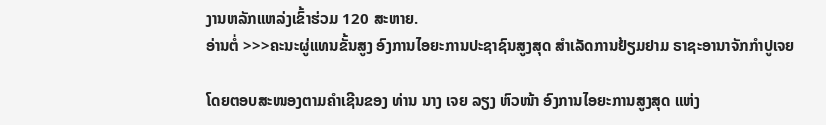ງານຫລັກແຫລ່ງເຂົ້າຮ່ວມ 120 ສະຫາຍ.
ອ່ານຕໍ່ >>>ຄະນະຜູ່ແທນຂັ້ນສູງ ອົງການໄອຍະການປະຊາຊົນສູງສຸດ ສໍາເລັດການຢ້ຽມຢາມ ຣາຊະອານາຈັກກໍາປູເຈຍ

ໂດຍຕອບສະໜອງຕາມຄໍາເຊີນຂອງ ທ່ານ ນາງ ເຈຍ ລຽງ ຫົວໜ້າ ອົງການໄອຍະການສູງສຸດ ແຫ່ງ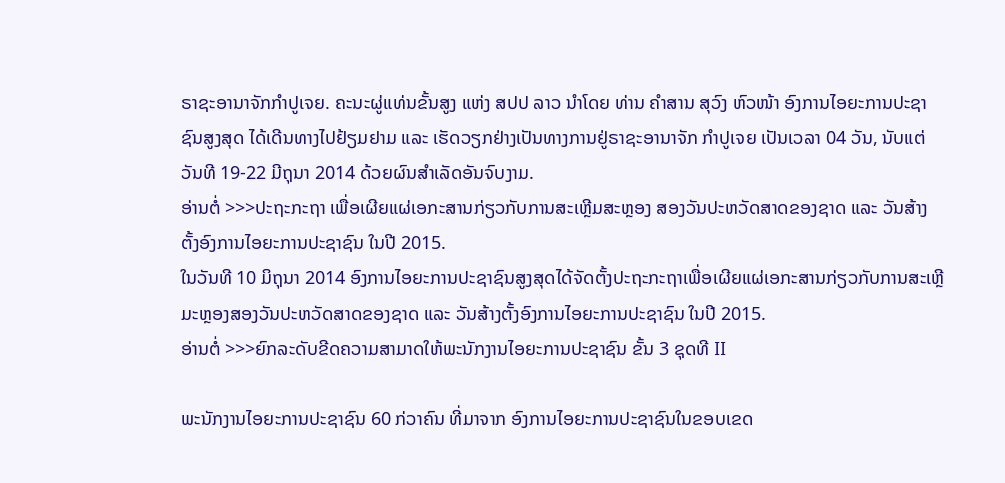ຣາຊະອານາຈັກກໍາປູເຈຍ. ຄະນະຜູ່ແທ່ນຂັ້ນສູງ ແຫ່ງ ສປປ ລາວ ນໍາໂດຍ ທ່ານ ຄໍາສານ ສຸວົງ ຫົວໜ້າ ອົງການໄອຍະການປະຊາຊົນສູງສຸດ ໄດ້ເດີນທາງໄປຢ້ຽມຢາມ ແລະ ເຮັດວຽກຢ່າງເປັນທາງການຢູ່ຣາຊະອານາຈັກ ກໍາປູເຈຍ ເປັນເວລາ 04 ວັນ, ນັບແຕ່ວັນທີ 19-22 ມີຖຸນາ 2014 ດ້ວຍຜົນສໍາເລັດອັນຈົບງາມ.
ອ່ານຕໍ່ >>>ປະຖະກະຖາ ເພື່ອເຜີຍແຜ່ເອກະສານກ່ຽວກັບການສະເຫຼີມສະຫຼອງ ສອງວັນປະຫວັດສາດຂອງຊາດ ແລະ ວັນສ້າງຕັ້ງອົງການໄອຍະການປະຊາຊົນ ໃນປີ 2015.
ໃນວັນທີ 10 ມິຖຸນາ 2014 ອົງການໄອຍະການປະຊາຊົນສູງສຸດໄດ້ຈັດຕັ້ງປະຖະກະຖາເພື່ອເຜີຍແຜ່ເອກະສານກ່ຽວກັບການສະເຫຼີມະຫຼອງສອງວັນປະຫວັດສາດຂອງຊາດ ແລະ ວັນສ້າງຕັ້ງອົງການໄອຍະການປະຊາຊົນ ໃນປີ 2015.
ອ່ານຕໍ່ >>>ຍົກລະດັບຂີດຄວາມສາມາດໃຫ້ພະນັກງານໄອຍະການປະຊາຊົນ ຂັ້ນ 3 ຊຸດທີ II

ພະນັກງານໄອຍະການປະຊາຊົນ 60 ກ່ວາຄົນ ທີ່ມາຈາກ ອົງການໄອຍະການປະຊາຊົນໃນຂອບເຂດ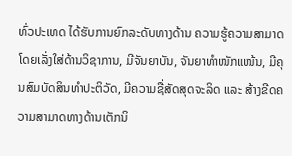ທົ່ວປະເທດ ໄດ້ຮັບການຍົກລະດັບທາງດ້ານ ຄວາມຮູ້ຄວາມສາມາດໂດຍເລັ່ງໃສ່ດ້ານວິຊາການ, ມີຈັນຍາບັນ, ຈັນຍາທຳໜັກແໜ້ນ, ມີຄຸນສົມບັດສິນທຳປະຕິວັດ, ມີຄວາມຊື່ສັດສຸດຈະລິດ ແລະ ສ້າງຂີດຄວາມສາມາດທາງດ້ານເຕັກນິ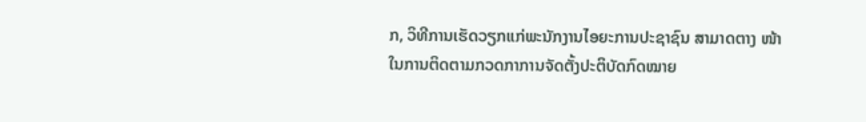ກ, ວິທີການເຮັດວຽກແກ່ພະນັກງານໄອຍະການປະຊາຊົນ ສາມາດຕາງ ໜ້າໃນການຕິດຕາມກວດກາການຈັດຕັ້ງປະຕິບັດກົດໝາຍ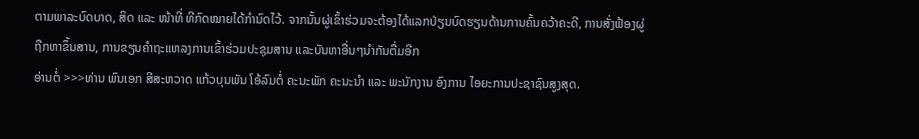ຕາມພາລະບົດບາດ, ສິດ ແລະ ໜ້າທີ່ ທີກົດໝາຍໄດ້ກຳນົດໄວ້. ຈາກນັ້ນຜູ່ເຂົ້າຮ່ວມຈະຕ້ອງໄດ້ແລກປ່ຽນບົດຮຽນດ້ານການຄົ້ນຄວ້າຄະດີ, ການສັ່ງຟ້ອງຜູ່ຖືກຫາຂຶ້ນສານ, ການຂຽນຄຳຖະແຫລງການເຂົ້າຮ່ວມປະຊຸມສານ ແລະບັນຫາອື່ນໆນຳກັນຕື່ມອີກ
ອ່ານຕໍ່ >>>ທ່ານ ພົນເອກ ສີສະຫວາດ ແກ້ວບຸນພັນ ໂອ້ລົມຕໍ່ ຄະນະພັກ ຄະນະນໍາ ແລະ ພະນັກງານ ອົງການ ໄອຍະການປະຊາຊົນສູງສຸດ.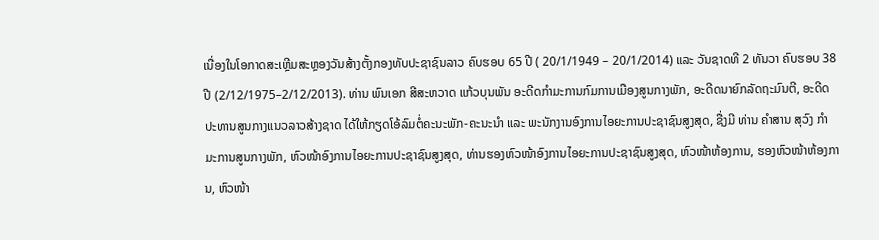ເນື່ອງໃນໂອກາດສະເຫຼີມສະຫຼອງວັນສ້າງຕັ້ງກອງທັບປະຊາຊົນລາວ ຄົບຮອບ 65 ປີ ( 20/1/1949 – 20/1/2014) ແລະ ວັນຊາດທີ 2 ທັນວາ ຄົບຮອບ 38 ປີ (2/12/1975–2/12/2013). ທ່ານ ພົນເອກ ສີສະຫວາດ ແກ້ວບຸນພັນ ອະດີດກໍາມະການກົມການເມືອງສູນກາງພັກ, ອະດີດນາຍົກລັດຖະມົນຕີ, ອະດີດປະທານສູນກາງແນວລາວສ້າງຊາດ ໄດ້ໃຫ້ກຽດໂອ້ລົມຕໍ່ຄະນະພັກ-ຄະນະນໍາ ແລະ ພະນັກງານອົງການໄອຍະການປະຊາຊົນສູງສຸດ, ຊື່ງມີ ທ່ານ ຄໍາສານ ສຸວົງ ກໍາມະການສູນກາງພັກ, ຫົວໜ້າອົງການໄອຍະການປະຊາຊົນສູງສຸດ, ທ່ານຮອງຫົວໜ້າອົງການໄອຍະການປະຊາຊົນສູງສຸດ, ຫົວໜ້າຫ້ອງການ, ຮອງຫົວໜ້າຫ້ອງການ, ຫົວໜ້າ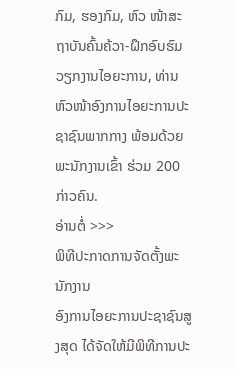ກົມ, ຮອງກົມ, ຫົວ ໜ້າສະຖາບັນຄົ້ນຄ້ວາ-ຝຶກອົບຮົມວຽກງານໄອຍະການ, ທ່ານຫົວໜ້າອົງການໄອຍະການປະຊາຊົນພາກກາງ ພ້ອມດ້ວຍພະນັກງານເຂົ້າ ຮ່ວມ 200 ກ່າວຄົນ.
ອ່ານຕໍ່ >>>
ພິທີປະກາດການຈັດຕັ້ງພະນັກງານ
ອົງການໄອຍະການປະຊາຊົນສູງສຸດ ໄດ້ຈັດໃຫ້ມີພິທີການປະ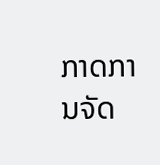ກາດການຈັດ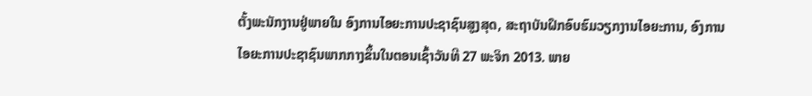ຕັ້ງພະນັກງານຢູ່ພາຍໃນ ອົງການໄອຍະການປະຊາຊົນສູງສຸດ, ສະຖາບັນຝຶກອົບຮົມວຽກງານໄອຍະການ, ອົງການໄອຍະການປະຊາຊົນພາກກາງຂຶ້ນໃນຕອນເຊົ້າວັນທີ 27 ພະຈິກ 2013. ພາຍ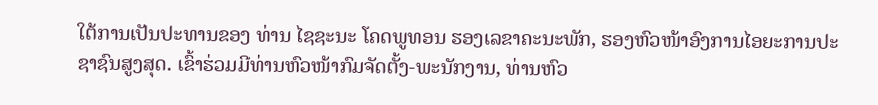ໃຕ້ການເປັນປະທານຂອງ ທ່ານ ໄຊຊະນະ ໂຄດພູທອນ ຮອງເລຂາຄະນະພັກ, ຮອງຫົວໜ້າອົງການໄອຍະການປະຊາຊົນສູງສຸດ. ເຂົ້າຮ່ວມມີທ່ານຫົວໜ້າກົມຈັດຕັ້ງ-ພະນັກງານ, ທ່ານຫົວ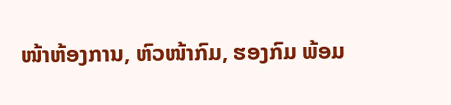ໜ້າຫ້ອງການ, ຫົວໜ້າກົມ, ຮອງກົມ ພ້ອມ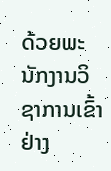ດ້ວຍພະນັກງານວິຊາການເຂົ້າຢ່າງ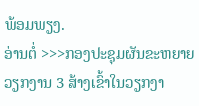ພ້ອມພຽງ.
ອ່ານຕໍ່ >>>ກອງປະຊຸມຜັນຂະຫຍາຍວຽກງານ 3 ສ້າງເຂົ້າໃນວຽກງາ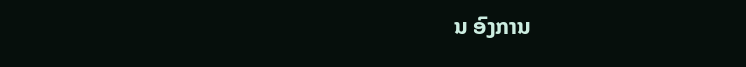ນ ອົງການ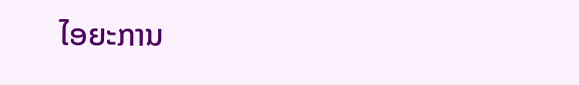ໄອຍະການ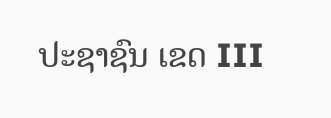ປະຊາຊົນ ເຂດ III